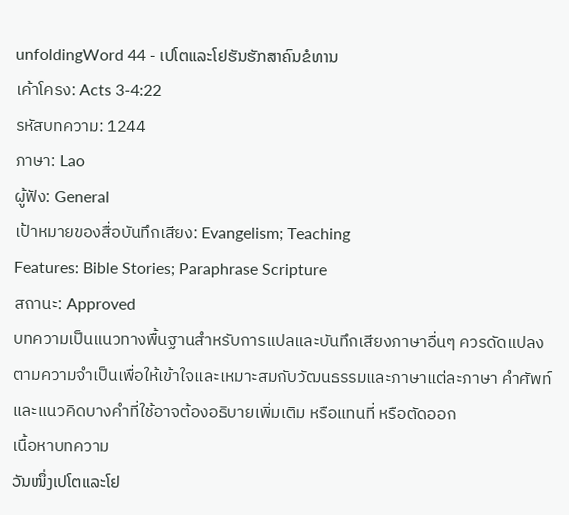unfoldingWord 44 - ເປໂຕແລະໂຢຮັນຮັກສາຄົນຂໍທານ
เค้าโครง: Acts 3-4:22
รหัสบทความ: 1244
ภาษา: Lao
ผู้ฟัง: General
เป้าหมายของสื่อบันทึกเสียง: Evangelism; Teaching
Features: Bible Stories; Paraphrase Scripture
สถานะ: Approved
บทความเป็นแนวทางพื้นฐานสำหรับการแปลและบันทึกเสียงภาษาอื่นๆ ควรดัดแปลงตามความจำเป็นเพื่อให้เข้าใจและเหมาะสมกับวัฒนธรรมและภาษาแต่ละภาษา คำศัพท์และแนวคิดบางคำที่ใช้อาจต้องอธิบายเพิ่มเติม หรือแทนที่ หรือตัดออก
เนื้อหาบทความ
ວັນໜຶ່ງເປໂຕແລະໂຢ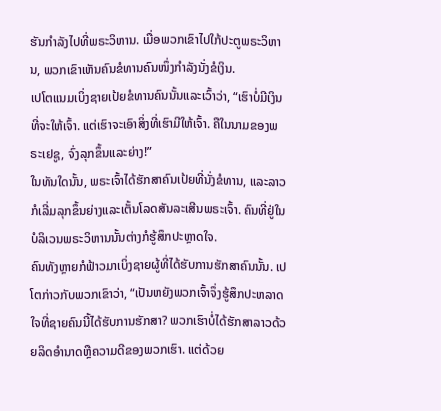ຮັນກຳລັງໄປທີ່ພຣະວິຫານ. ເມື່ອພວກເຂົາໄປໃກ້ປະຕູພຣະວິຫານ, ພວກເຂົາເຫັນຄົນຂໍທານຄົນໜຶ່ງກຳລັງນັ່ງຂໍເງິນ.
ເປໂຕແນມເບິ່ງຊາຍເປ້ຍຂໍທານຄົນນັ້ນແລະເວົ້າວ່າ, “ເຮົາບໍ່ມີເງິນທີ່ຈະໃຫ້ເຈົ້າ. ແຕ່ເຮົາຈະເອົາສິ່ງທີ່ເຮົາມີໃຫ້ເຈົ້າ. ຄືໃນນາມຂອງພຣະເຢຊູ, ຈົ່ງລຸກຂຶ້ນແລະຍ່າງ!”
ໃນທັນໃດນັ້ນ, ພຣະເຈົ້າໄດ້ຮັກສາຄົນເປ້ຍທີ່ນັ່ງຂໍທານ, ແລະລາວກໍເລີ່ມລຸກຂຶ້ນຍ່າງແລະເຕັ້ນໂລດສັນລະເສີນພຣະເຈົ້າ. ຄົນທີ່ຢູ່ໃນບໍລິເວນພຣະວິຫານນັ້ນຕ່າງກໍຮູ້ສຶກປະຫຼາດໃຈ.
ຄົນທັງຫຼາຍກໍຟ້າວມາເບິ່ງຊາຍຜູ້ທີ່ໄດ້ຮັບການຮັກສາຄົນນັ້ນ. ເປໂຕກ່າວກັບພວກເຂົາວ່າ, “ເປັນຫຍັງພວກເຈົ້າຈຶ່ງຮູ້ສຶກປະຫລາດໃຈທີ່ຊາຍຄົນນີ້ໄດ້ຮັບການຮັກສາ? ພວກເຮົາບໍ່ໄດ້ຮັກສາລາວດ້ວຍລິດອຳນາດຫຼືຄວາມດີຂອງພວກເຮົາ. ແຕ່ດ້ວຍ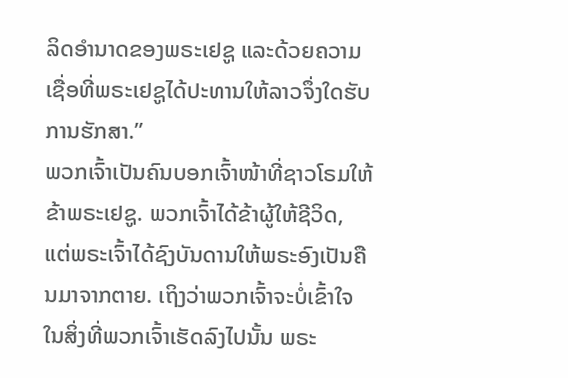ລິດອຳນາດຂອງພຣະເຢຊູ ແລະດ້ວຍຄວາມເຊື່ອທີ່ພຣະເຢຊູໄດ້ປະທານໃຫ້ລາວຈຶ່ງໃດຮັບການຮັກສາ.”
ພວກເຈົ້າເປັນຄົນບອກເຈົ້າໜ້າທີ່ຊາວໂຣມໃຫ້ຂ້າພຣະເຢຊູ. ພວກເຈົ້າໄດ້ຂ້າຜູ້ໃຫ້ຊີວິດ, ແຕ່ພຣະເຈົ້າໄດ້ຊົງບັນດານໃຫ້ພຣະອົງເປັນຄືນມາຈາກຕາຍ. ເຖິງວ່າພວກເຈົ້າຈະບໍ່ເຂົ້າໃຈໃນສິ່ງທີ່ພວກເຈົ້າເຮັດລົງໄປນັ້ນ ພຣະ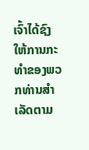ເຈົ້າໄດ້ຊົງໃຫ້ການກະທຳຂອງພວກທ່ານສຳເລັດຕາມ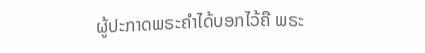ຜູ້ປະກາດພຣະຄຳໄດ້ບອກໄວ້ຄື ພຣະ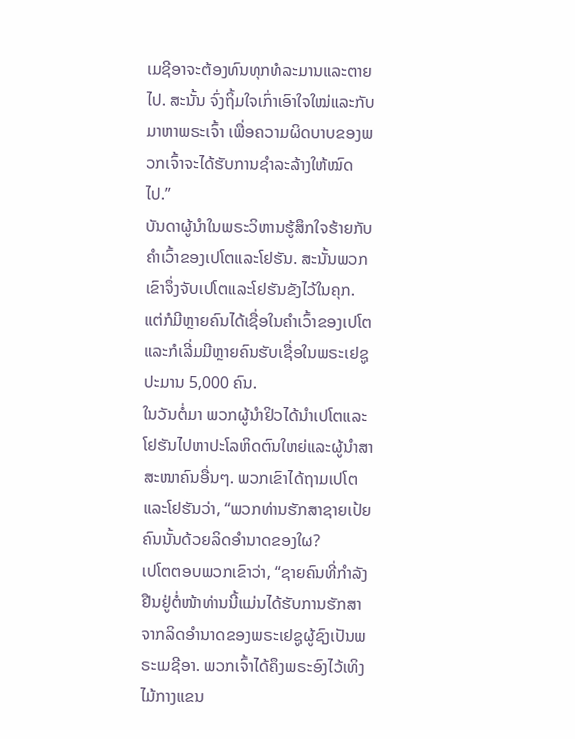ເມຊີອາຈະຕ້ອງທົນທຸກທໍລະມານແລະຕາຍໄປ. ສະນັ້ນ ຈົ່ງຖິ້ມໃຈເກົ່າເອົາໃຈໃໝ່ແລະກັບມາຫາພຣະເຈົ້າ ເພື່ອຄວາມຜິດບາບຂອງພວກເຈົ້າຈະໄດ້ຮັບການຊຳລະລ້າງໃຫ້ໝົດໄປ.”
ບັນດາຜູ້ນຳໃນພຣະວິຫານຮູ້ສຶກໃຈຮ້າຍກັບຄຳເວົ້າຂອງເປໂຕແລະໂຢຮັນ. ສະນັ້ນພວກເຂົາຈຶ່ງຈັບເປໂຕແລະໂຢຮັນຂັງໄວ້ໃນຄຸກ. ແຕ່ກໍມີຫຼາຍຄົນໄດ້ເຊື່ອໃນຄຳເວົ້າຂອງເປໂຕ ແລະກໍເລີ່ມມີຫຼາຍຄົນຮັບເຊື່ອໃນພຣະເຢຊູປະມານ 5,000 ຄົນ.
ໃນວັນຕໍ່ມາ ພວກຜູ້ນຳຢິວໄດ້ນຳເປໂຕແລະໂຢຮັນໄປຫາປະໂລຫິດຕົນໃຫຍ່ແລະຜູ້ນຳສາສະໜາຄົນອື່ນໆ. ພວກເຂົາໄດ້ຖາມເປໂຕແລະໂຢຮັນວ່າ, “ພວກທ່ານຮັກສາຊາຍເປ້ຍຄົນນັ້ນດ້ວຍລິດອຳນາດຂອງໃຜ?
ເປໂຕຕອບພວກເຂົາວ່າ, “ຊາຍຄົນທີ່ກຳລັງຢືນຢູ່ຕໍ່ໜ້າທ່ານນີ້ແມ່ນໄດ້ຮັບການຮັກສາຈາກລິດອຳນາດຂອງພຣະເຢຊູຜູ້ຊົງເປັນພຣະເມຊີອາ. ພວກເຈົ້າໄດ້ຄຶງພຣະອົງໄວ້ເທິງໄມ້ກາງແຂນ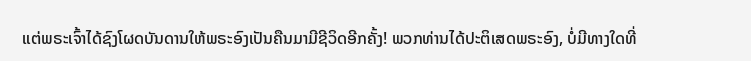ແຕ່ພຣະເຈົ້າໄດ້ຊົງໂຜດບັນດານໃຫ້ພຣະອົງເປັນຄືນມາມີຊີວິດອີກຄັ້ງ! ພວກທ່ານໄດ້ປະຕິເສດພຣະອົງ, ບໍ່ມີທາງໃດທີ່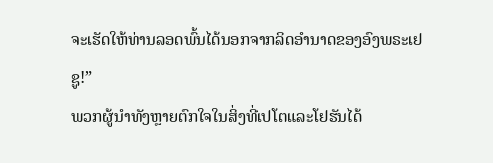ຈະເຮັດໃຫ້ທ່ານລອດພົ້ນໄດ້ນອກຈາກລິດອຳນາດຂອງອົງພຣະເຢຊູ!”
ພວກຜູ້ນຳທັງຫຼາຍຕົກໃຈໃນສິ່ງທີ່ເປໂຕແລະໂຢຮັນໄດ້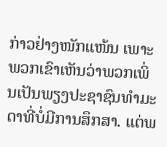ກ່າວຢ່າງໜັກແໜ້ນ ເພາະພວກເຂົາເຫັນວ່າພວກເພິ່ນເປັນພຽງປະຊາຊົນທຳມະດາທີ່ບໍ່ມີການສຶກສາ. ແຕ່ພ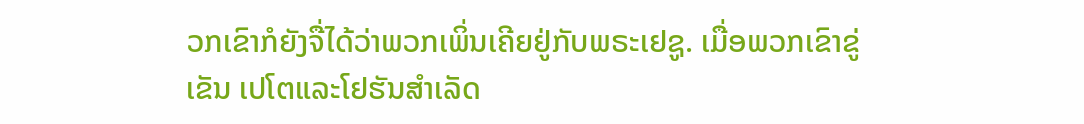ວກເຂົາກໍຍັງຈື່ໄດ້ວ່າພວກເພິ່ນເຄີຍຢູ່ກັບພຣະເຢຊູ. ເມື່ອພວກເຂົາຂູ່ເຂັນ ເປໂຕແລະໂຢຮັນສຳເລັດ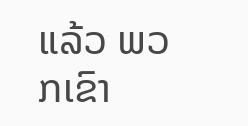ແລ້ວ ພວກເຂົາ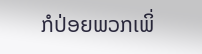ກໍປ່ອຍພວກເພິ່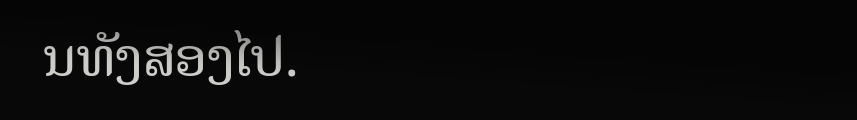ນທັງສອງໄປ.